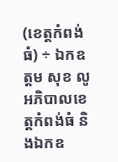(ខេត្តកំពង់ធំ) ÷ ឯកឧត្តម សុខ លូ អភិបាលខេត្តកំពង់ធំ និងឯកឧ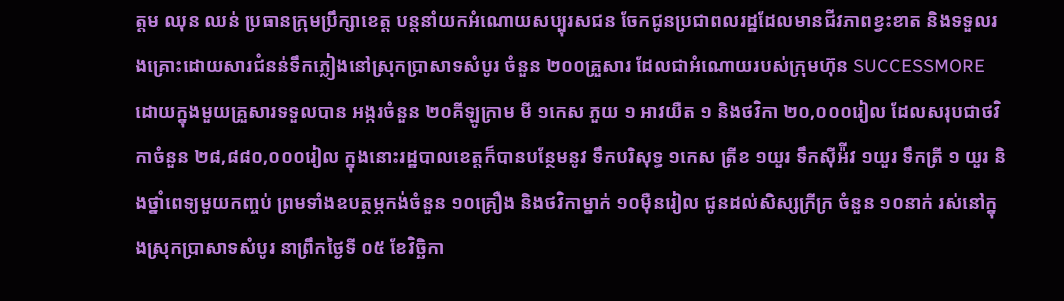ត្តម ឈុន ឈន់ ប្រធានក្រុមប្រឹក្សាខេត្ត បន្តនាំយកអំណោយសប្បុរសជន ចែកជូនប្រជាពលរដ្ឋដែលមានជីវភាពខ្វះខាត និងទទួលរងគ្រោះដោយសារជំនន់ទឹកភ្លៀងនៅស្រុកប្រាសាទសំបូរ ចំនួន ២០០គ្រួសារ ដែលជាអំណោយរបស់ក្រុមហ៊ុន SUCCESSMORE ដោយក្នុងមួយគ្រួសារទទួលបាន អង្ករចំនួន ២០គីឡូក្រាម មី ១កេស ភួយ ១ អាវយឺត ១ និងថវិកា ២០,០០០រៀល ដែលសរុបជាថវិកាចំនួន ២៨,៨៨០,០០០រៀល ក្នុងនោះរដ្ឋបាលខេត្តក៏បានបន្ថែមនូវ ទឹកបរិសុទ្ធ ១កេស ត្រីខ ១យួរ ទឹកស៊ីអ៉ីវ ១យួរ ទឹកត្រី ១ យួរ និងថ្នាំពេទ្យមួយកញ្ចប់ ព្រមទាំងឧបត្ថម្ភកង់ចំនួន ១០គ្រឿង និងថវិកាម្នាក់ ១០ម៉ឺនរៀល ជូនដល់សិស្សក្រីក្រ ចំនួន ១០នាក់ រស់នៅក្នុងស្រុកប្រាសាទសំបូរ នាព្រឹកថ្ងៃទី ០៥ ខែវិច្ឆិកា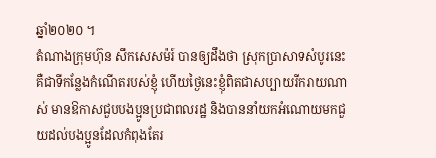ឆ្នាំ២០២០ ។
តំណាងក្រុមហ៊ុន សឹកសេសម៉រ៍ បានឲ្យដឹងថា ស្រុកប្រាសាទសំបូរនេះ គឺជាទីកន្លែងកំណើតរបស់ខ្ញុំ ហើយថ្ងៃនេះខ្ញុំពិតជាសប្បាយរីករាយណាស់ មានឱកាសជួបបងប្អូនប្រជាពលរដ្ឋ និងបាននាំយកអំណោយមកជួយដល់បងប្អូនដែលកំពុងតែរ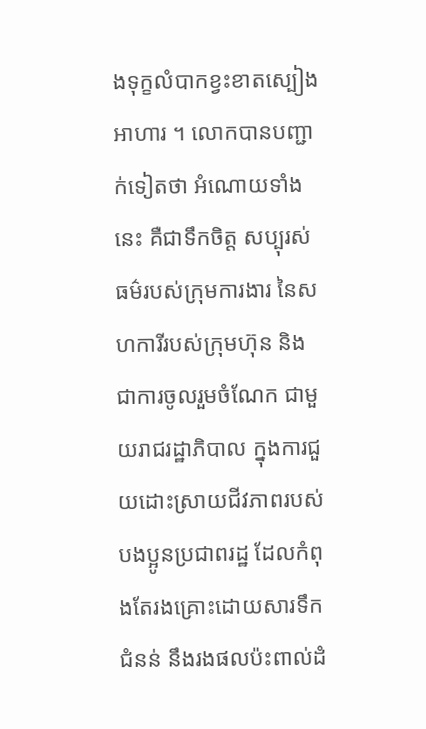ងទុក្ខលំបាកខ្វះខាតស្បៀងអាហារ ។ លោកបានបញ្ជាក់ទៀតថា អំណោយទាំងនេះ គឺជាទឹកចិត្ត សប្បុរស់ធម៌របស់ក្រុមការងារ នៃសហការីរបស់ក្រុមហ៊ុន និងជាការចូលរួមចំណែក ជាមួយរាជរដ្ឋាភិបាល ក្នុងការជួយដោះស្រាយជីវភាពរបស់បងប្អូនប្រជាពរដ្ឋ ដែលកំពុងតែរងគ្រោះដោយសារទឹកជំនន់ នឹងរងផលប៉ះពាល់ដំ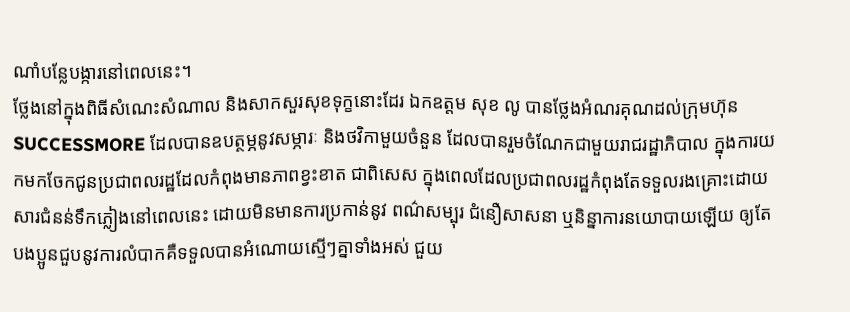ណាំបន្លែបង្ការនៅពេលនេះ។
ថ្លែងនៅក្នុងពិធីសំណេះសំណាល និងសាកសួរសុខទុក្ខនោះដែរ ឯកឧត្តម សុខ លូ បានថ្លែងអំណរគុណដល់ក្រុមហ៊ុន SUCCESSMORE ដែលបានឧបត្ថម្ភនូវសម្ភារៈ និងថវិកាមួយចំនួន ដែលបានរួមចំណែកជាមួយរាជរដ្ឋាភិបាល ក្នុងការយកមកចែកជូនប្រជាពលរដ្ឋដែលកំពុងមានភាពខ្វះខាត ជាពិសេស ក្នុងពេលដែលប្រជាពលរដ្ឋកំពុងតែទទួលរងគ្រោះដោយសារជំនន់ទឹកភ្លៀងនៅពេលនេះ ដោយមិនមានការប្រកាន់នូវ ពណ៌សម្បុរ ជំនឿសាសនា ឬនិន្នាការនយោបាយឡើយ ឲ្យតែបងប្អូនជួបនូវការលំបាកគឺទទួលបានអំណោយស្មើៗគ្នាទាំងអស់ ជួយ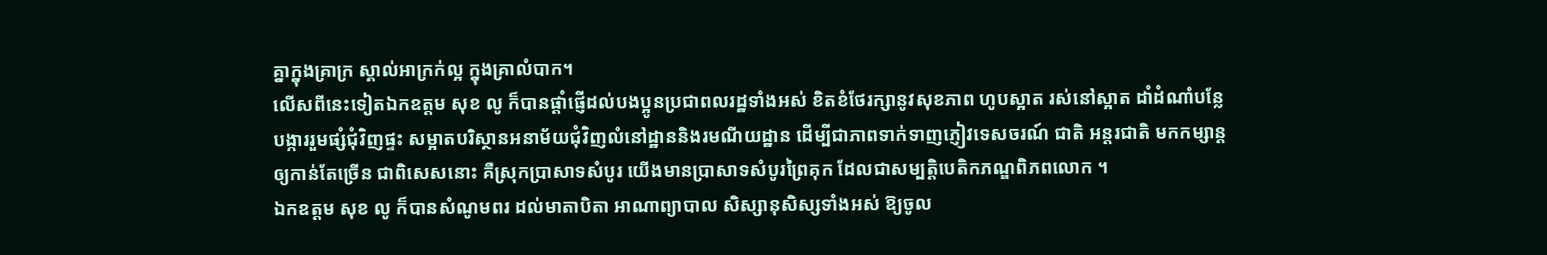គ្នាក្នុងគ្រាក្រ ស្គាល់អាក្រក់ល្អ ក្នុងគ្រាលំបាក។
លើសពីនេះទៀតឯកឧត្តម សុខ លូ ក៏បានផ្តាំផ្ញើដល់បងប្អូនប្រជាពលរដ្ឋទាំងអស់ ខិតខំថែរក្សានូវសុខភាព ហូបស្អាត រស់នៅស្អាត ដាំដំណាំបន្លែបង្ការរួមផ្សំជុំវិញផ្ទះ សម្អាតបរិស្ថានអនាម័យជុំវិញលំនៅដ្ឋាននិងរមណីយដ្ឋាន ដើម្បីជាភាពទាក់ទាញភ្ញៀវទេសចរណ៍ ជាតិ អន្តរជាតិ មកកម្សាន្តឲ្យកាន់តែច្រើន ជាពិសេសនោះ គឺស្រុកប្រាសាទសំបូរ យើងមានប្រាសាទសំបូរព្រៃគុក ដែលជាសម្បត្តិបេតិកភណ្ឌពិភពលោក ។
ឯកឧត្តម សុខ លូ ក៏បានសំណូមពរ ដល់មាតាបិតា អាណាព្យាបាល សិស្សានុសិស្សទាំងអស់ ឱ្យចូល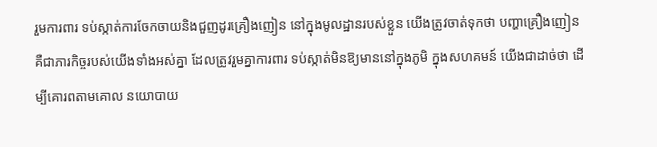រួមការពារ ទប់ស្កាត់ការចែកចាយនិងជួញដូរគ្រឿងញៀន នៅក្នុងមូលដ្ឋានរបស់ខ្លួន យើងត្រូវចាត់ទុកថា បញ្ហាគ្រឿងញៀន គឺជាភារកិច្ចរបស់យើងទាំងអស់គ្នា ដែលត្រូវរួមគ្នាការពារ ទប់ស្កាត់មិនឱ្យមាននៅក្នុងភូមិ ក្នុងសហគមន៍ យើងជាដាច់ថា ដើម្បីគោរពតាមគោល នយោបាយ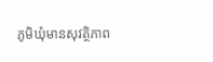ភូមិឃុំមានសុវត្ថិភាព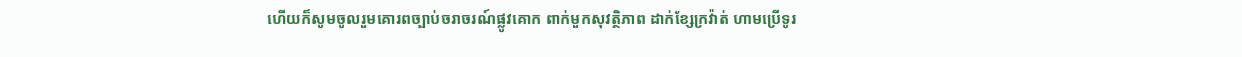ហើយក៏សូមចូលរួមគោរពច្បាប់ចរាចរណ៍ផ្លូវគោក ពាក់មួកសុវត្ថិភាព ដាក់ខ្សែក្រវ៉ាត់ ហាមប្រើទូរ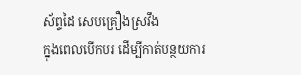ស័ព្ទដៃ សេបគ្រឿងស្រវឹង
ក្នុងពេលបើកបរ ដើម្បីកាត់បន្ថយការ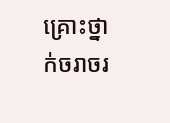គ្រោះថ្នាក់ចរាចរ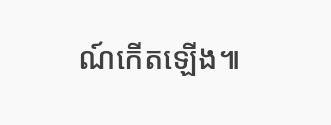ណ៍កើតឡើង៕